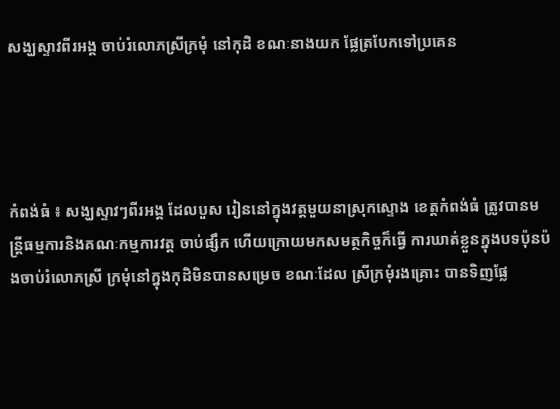សង្ឃស្ទាវពីរអង្គ ចាប់រំលោភស្រីក្រមុំ នៅកុដិ ខណៈនាងយក ផ្លែត្របែកទៅប្រគេន




កំពង់ធំ ៖ សង្ឃស្ទាវៗពីរអង្គ ដែលបួស រៀននៅក្នុងវត្ដមួយនាស្រុកស្ទោង ខេត្ដកំពង់ធំ ត្រូវបានមន្ដ្រីធម្មការនិងគណៈកម្មការវត្ដ ចាប់ផ្សឹក ហើយក្រោយមកសមត្ថកិច្ចក៏ធ្វើ ការឃាត់ខ្លួនក្នុងបទប៉ុនប៉ងចាប់រំលោភស្រី ក្រមុំនៅក្នុងកុដិមិនបានសម្រេច ខណៈដែល ស្រីក្រមុំរងគ្រោះ បានទិញផ្លែ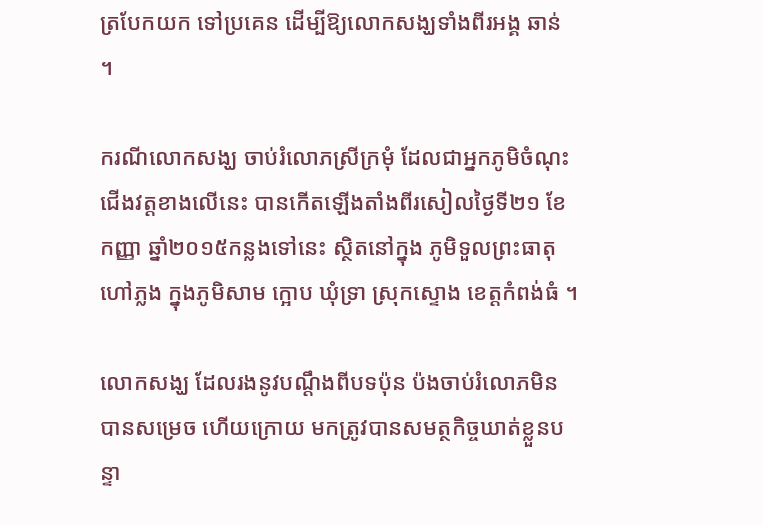ត្របែកយក ទៅប្រគេន ដើម្បីឱ្យលោកសង្ឃទាំងពីរអង្គ ឆាន់ ។

ករណីលោកសង្ឃ ចាប់រំលោភស្រីក្រមុំ ដែលជាអ្នកភូមិចំណុះជើងវត្ដខាងលើនេះ បានកើតឡើងតាំងពីរសៀលថ្ងៃទី២១ ខែ កញ្ញា ឆ្នាំ២០១៥កន្លងទៅនេះ ស្ថិតនៅក្នុង ភូមិទួលព្រះធាតុ ហៅភ្លង ក្នុងភូមិសាម ក្អោប ឃុំទ្រា ស្រុកស្ទោង ខេត្ដកំពង់ធំ ។

លោកសង្ឃ ដែលរងនូវបណ្ដឹងពីបទប៉ុន ប៉ងចាប់រំលោភមិនបានសម្រេច ហើយក្រោយ មកត្រូវបានសមត្ថកិច្ចឃាត់ខ្លួនបន្ទា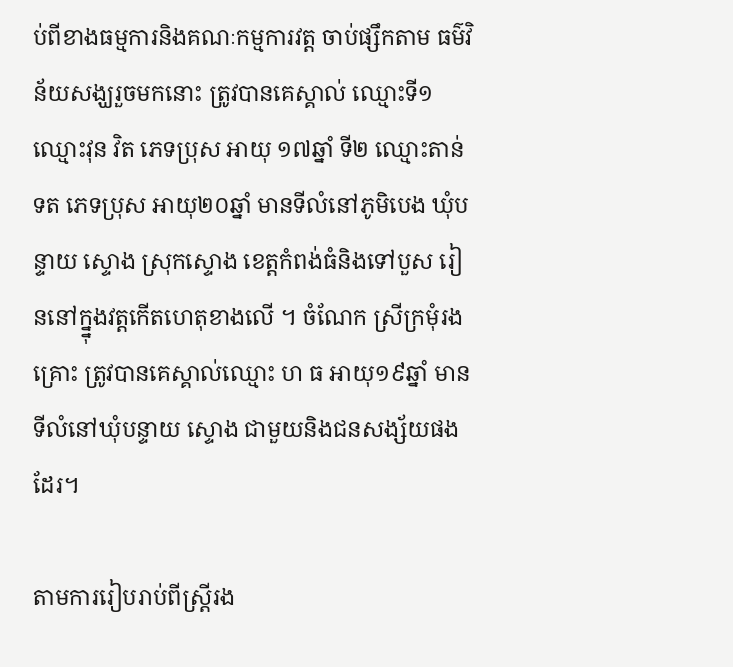ប់ពីខាងធម្មការនិងគណៈកម្មការវត្ដ ចាប់ផ្សឹកតាម ធម៌វិន័យសង្ឃរួចមកនោះ ត្រូវបានគេស្គាល់ ឈ្មោះទី១ ឈ្មោះវុន វិត ភេទប្រុស អាយុ ១៧ឆ្នាំ ទី២ ឈ្មោះតាន់ ទត ភេទប្រុស អាយុ២០ឆ្នាំ មានទីលំនៅភូមិបេង ឃុំបន្ទាយ ស្ទោង ស្រុកស្ទោង ខេត្ដកំពង់ធំនិងទៅបួស រៀននៅក្ន្នុងវត្ដកើតហេតុខាងលើ ។ ចំណែក ស្រីក្រមុំរងគ្រោះ ត្រូវបានគេស្គាល់ឈ្មោះ ហ ធ អាយុ១៩ឆ្នាំ មានទីលំនៅឃុំបន្ទាយ ស្ទោង ជាមួយនិងជនសង្ស័យផងដែរ។

តាមការរៀបរាប់ពីស្ដ្រីរង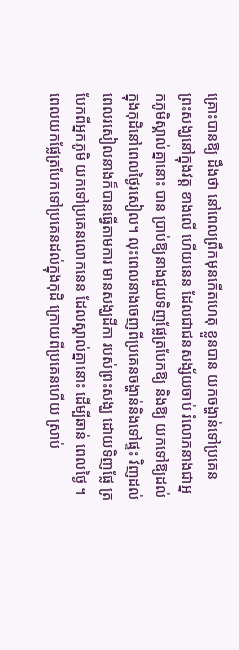គ្រោះបានឱ្យ ដឹងថា នៅពេលព្រឹកមុនកើតហេតុ ខ្លួនបាន យកចង្ហាន់ទៅប្រគេន ព្រះសង្ឃនៅក្នុងវត្ដ ខាងលើ ហើយនេន ដែលជាជនសង្ស័យចាប់ រំលោភនាងជាអ្នកភូមិស្គាល់គ្នានោះ បាន ប្រាប់ឱ្យនាងជួយទិញផ្លែត្របែកឱ្យ និងឱ្យ យកទៅឱ្យដល់ក្នុងកុដិនៅពេលថ្ងៃរសៀល។ លុះពេលនាងចេញពីប្រគេនចង្ហាន់និងទៅផ្ទះ វិញដល់ពេលរសៀលនាងក៏បានធ្វើតាមការ មានសង្ឃដីកា របស់ព្រះសង្ឃ ដោយទិញផ្លែ ត្របែកពីអ្នកភូមិ យកទៅប្រគេនលោកនេន ដែលស្គាល់គ្នានោះ ដើម្បីឆាន់ ពេលថ្ងៃ ។ ពេលយកផ្លែត្របែកទៅប្រគេនដល់ក្នុងកុដិ ក្រោយពីប្រគេនហើយ ស្រាប់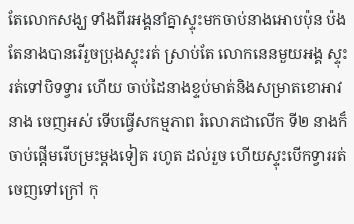តែលោកសង្ឃ ទាំងពីរអង្គនាំគ្នាស្ទុះមកចាប់នាងអោបប៉ុន ប៉ងតែនាងបានរើរួចប្រុងស្ទុះរត់ ស្រាប់តែ លោកនេនមួយអង្គ ស្ទុះរត់ទៅបិទទ្វារ ហើយ ចាប់ដៃនាងខ្ទប់មាត់និងសម្រាតខោអាវនាង ចេញអស់ ទើបធ្វើសកម្មភាព រំលោភជាលើក ទី២ នាងក៏ចាប់ផ្ដើមរើបម្រះម្ដងទៀត រហូត ដល់រួច ហើយស្ទុះបើកទ្វាររត់ចេញទៅក្រៅ កុ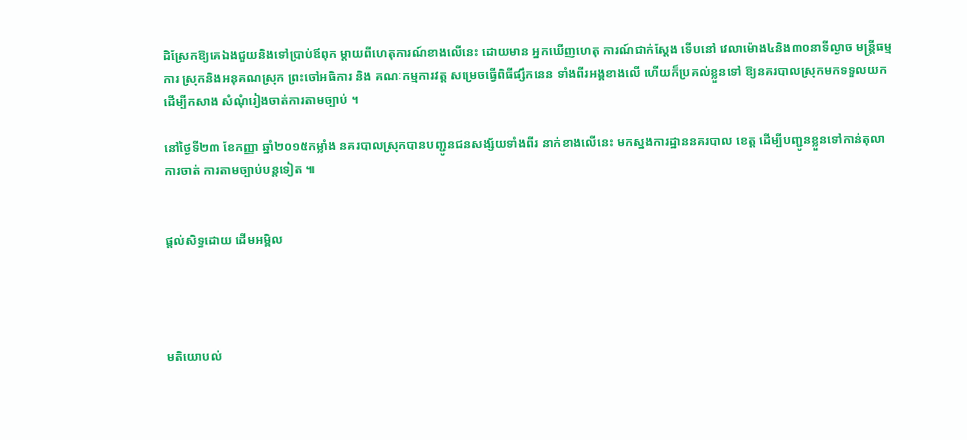ដិស្រែកឱ្យគេឯងជួយនិងទៅប្រាប់ឪពុក ម្ដាយពីហេតុការណ៍ខាងលើនេះ ដោយមាន អ្នកឃើញហេតុ ការណ៍ជាក់ស្ដែង ទើបនៅ វេលាម៉ោង៤និង៣០នាទីល្ងាច មន្ដ្រីធម្មការ ស្រុកនិងអនុគណស្រុក ព្រះចៅអធិការ និង គណៈកម្មការវត្ដ សម្រេចធ្វើពិធីផ្សឹកនេន ទាំងពីរអង្គខាងលើ ហើយក៏ប្រគល់ខ្លួនទៅ ឱ្យនគរបាលស្រុកមកទទួលយក ដើម្បីកសាង សំណុំរៀងចាត់ការតាមច្បាប់ ។

នៅថ្ងៃទី២៣ ខែកញ្ញា ឆ្នាំ២០១៥កម្លាំង នគរបាលស្រុកបានបញ្ជូនជនសង្ស័យទាំងពីរ នាក់ខាងលើនេះ មកស្នងការដ្ឋាននគរបាល ខេត្ដ ដើម្បីបញ្ជូនខ្លួនទៅកាន់តុលាការចាត់ ការតាមច្បាប់បន្ដទៀត ៕


ផ្តល់សិទ្ធដោយ ដើមអម្ពិល




មតិយោបល់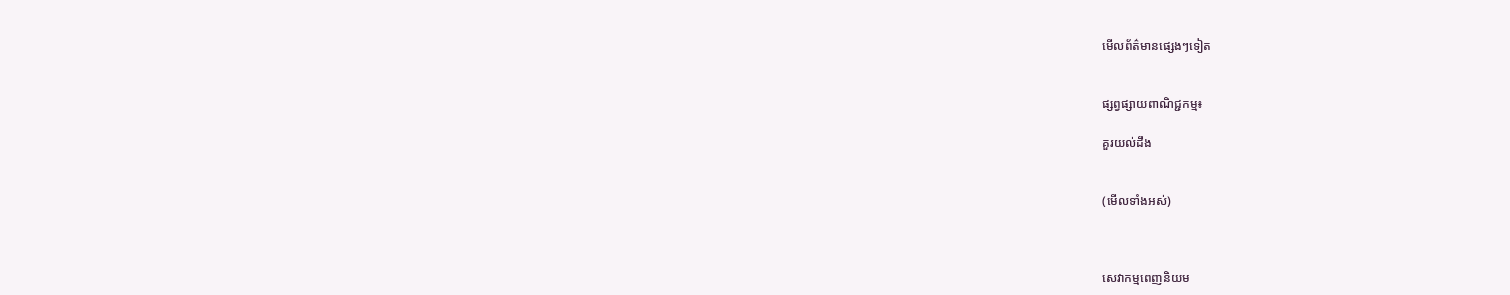មើលព័ត៌មានផ្សេងៗទៀត


ផ្សព្វផ្សាយពាណិជ្ជកម្ម៖

គួរយល់ដឹង


(មើលទាំងអស់)



សេវាកម្មពេញនិយម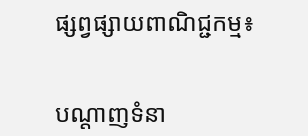ផ្សព្វផ្សាយពាណិជ្ជកម្ម៖


បណ្តាញទំនា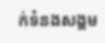ក់ទំនងសង្គម